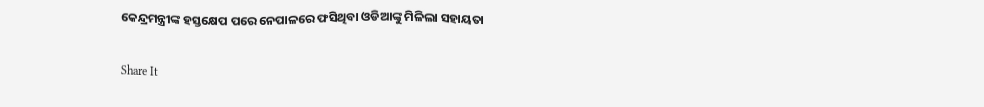କେନ୍ଦ୍ରମନ୍ତ୍ରୀଙ୍କ ହସ୍ତକ୍ଷେପ ପରେ ନେପାଳରେ ଫସିଥିବା ଓଡିଆଙ୍କୁ ମିଳିଲା ସହାୟତା

Share It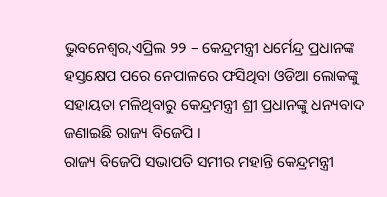ଭୁବନେଶ୍ୱର,ଏପ୍ରିଲ ୨୨ – କେନ୍ଦ୍ରମନ୍ତ୍ରୀ ଧର୍ମେନ୍ଦ୍ର ପ୍ରଧାନଙ୍କ ହସ୍ତକ୍ଷେପ ପରେ ନେପାଳରେ ଫସିଥିବା ଓଡିଆ ଲୋକଙ୍କୁ ସହାୟତା ମଳିଥିବାରୁ କେନ୍ଦ୍ରମନ୍ତ୍ରୀ ଶ୍ରୀ ପ୍ରଧାନଙ୍କୁ ଧନ୍ୟବାଦ ଜଣାଇଛି ରାଜ୍ୟ ବିଜେପି ।
ରାଜ୍ୟ ବିଜେପି ସଭାପତି ସମୀର ମହାନ୍ତି କେନ୍ଦ୍ରମନ୍ତ୍ରୀ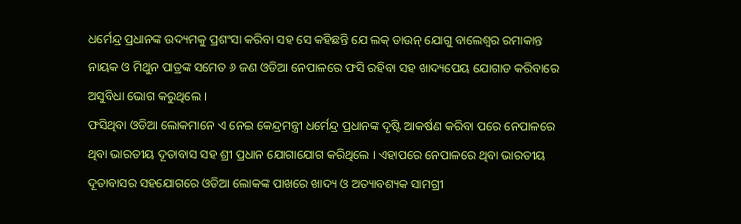ଧର୍ମେନ୍ଦ୍ର ପ୍ରଧାନଙ୍କ ଉଦ୍ୟମକୁ ପ୍ରଶଂସା କରିବା ସହ ସେ କହିଛନ୍ତି ଯେ ଲକ୍ ଡାଉନ୍ ଯୋଗୁ ବାଲେଶ୍ୱର ରମାକାନ୍ତ ନାୟକ ଓ ମିଥୁନ ପାତ୍ରଙ୍କ ସମେତ ୬ ଜଣ ଓଡିଆ ନେପାଳରେ ଫସି ରହିବା ସହ ଖାଦ୍ୟପେୟ ଯୋଗାଡ କରିବାରେ ଅସୁବିଧା ଭୋଗ କରୁଥିଲେ ।
ଫସିଥିବା ଓଡିଆ ଲୋକମାନେ ଏ ନେଇ କେନ୍ଦ୍ରମନ୍ତ୍ରୀ ଧର୍ମେନ୍ଦ୍ର ପ୍ରଧାନଙ୍କ ଦୃଷ୍ଟି ଆକର୍ଷଣ କରିବା ପରେ ନେପାଳରେ ଥିବା ଭାରତୀୟ ଦୂତାବାସ ସହ ଶ୍ରୀ ପ୍ରଧାନ ଯୋଗାଯୋଗ କରିଥିଲେ । ଏହାପରେ ନେପାଳରେ ଥିବା ଭାରତୀୟ ଦୂତାବାସର ସହଯୋଗରେ ଓଡିଆ ଲୋକଙ୍କ ପାଖରେ ଖାଦ୍ୟ ଓ ଅତ୍ୟାବଶ୍ୟକ ସାମଗ୍ରୀ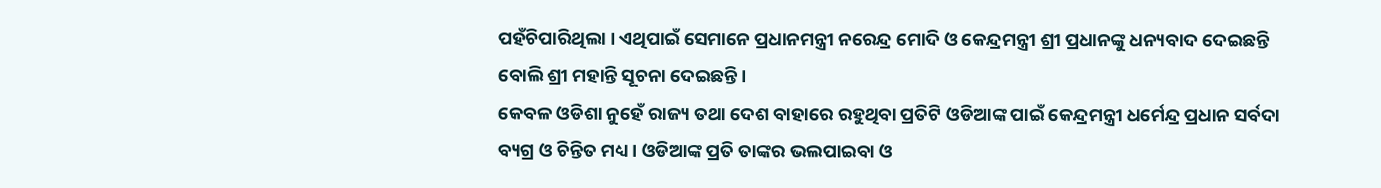ପହଁଚିପାରିଥିଲା । ଏଥିପାଇଁ ସେମାନେ ପ୍ରଧାନମନ୍ତ୍ରୀ ନରେନ୍ଦ୍ର ମୋଦି ଓ କେନ୍ଦ୍ରମନ୍ତ୍ରୀ ଶ୍ରୀ ପ୍ରଧାନଙ୍କୁ ଧନ୍ୟବାଦ ଦେଇଛନ୍ତି ବୋଲି ଶ୍ରୀ ମହାନ୍ତି ସୂଚନା ଦେଇଛନ୍ତି ।
କେବଳ ଓଡିଶା ନୁହେଁ ରାଜ୍ୟ ତଥା ଦେଶ ବାହାରେ ରହୁଥିବା ପ୍ରତିଟି ଓଡିଆଙ୍କ ପାଇଁ କେନ୍ଦ୍ରମନ୍ତ୍ରୀ ଧର୍ମେନ୍ଦ୍ର ପ୍ରଧାନ ସର୍ବଦା ବ୍ୟଗ୍ର ଓ ଚିନ୍ତିତ ମଧ୍ୟ । ଓଡିଆଙ୍କ ପ୍ରତି ତାଙ୍କର ଭଲପାଇବା ଓ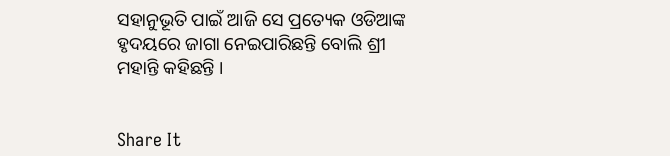ସହାନୁଭୂତି ପାଇଁ ଆଜି ସେ ପ୍ରତ୍ୟେକ ଓଡିଆଙ୍କ ହୃଦୟରେ ଜାଗା ନେଇପାରିଛନ୍ତି ବୋଲି ଶ୍ରୀ ମହାନ୍ତି କହିଛନ୍ତି ।


Share It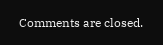Comments are closed.